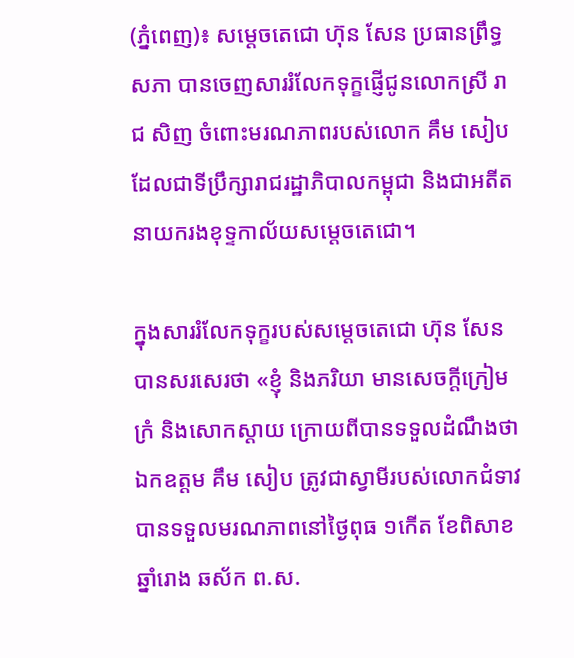(ភ្នំពេញ)៖ សម្ដេចតេជោ ហ៊ុន សែន ប្រធានព្រឹទ្ធសភា បានចេញសាររំលែកទុក្ខផ្ញើជូនលោកស្រី រាជ សិញ ចំពោះមរណភាពរបស់លោក គឹម សៀប ដែលជាទីប្រឹក្សារាជរដ្ឋាភិបាលកម្ពុជា និងជាអតីតនាយករងខុទ្ទកាល័យសម្តេចតេជោ។

ក្នុងសាររំលែកទុក្ខរបស់សម្តេចតេជោ ហ៊ុន សែន បានសរសេរថា «ខ្ញុំ និងភរិយា មានសេចក្តីក្រៀមក្រំ និងសោកស្ដាយ ក្រោយពីបានទទួលដំណឹងថា ឯកឧត្តម គឹម សៀប ត្រូវជាស្វាមីរបស់លោកជំទាវ បានទទួលមរណភាពនៅថ្ងៃពុធ ១កើត ខែពិសាខ ឆ្នាំរោង ឆស័ក ព.ស.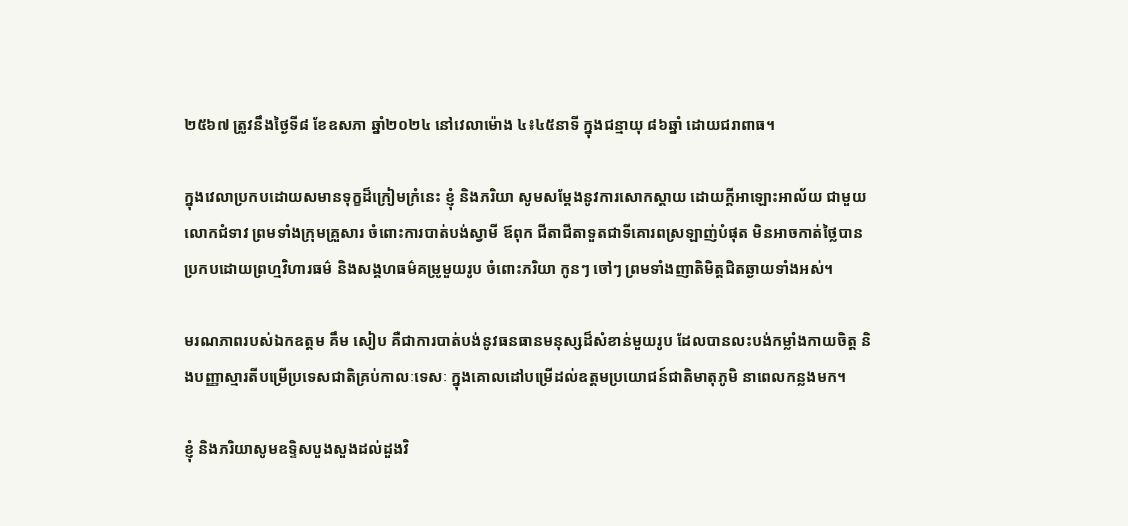២៥៦៧ ត្រូវនឹងថ្ងៃទី៨ ខែឧសភា ឆ្នាំ២០២៤ នៅវេលាម៉ោង ៤៖៤៥នាទី ក្នុងជន្មាយុ ៨៦ឆ្នាំ ដោយជរាពាធ។

ក្នុងវេលាប្រកបដោយសមានទុក្ខដ៏ក្រៀមក្រំនេះ ខ្ញុំ និងភរិយា សូមសម្តែងនូវការសោកស្តាយ ដោយក្តីអាឡោះអាល័យ ជាមួយលោកជំទាវ ព្រមទាំងក្រុមគ្រួសារ ចំពោះការបាត់បង់ស្វាមី ឪពុក ជីតាជីតាទួតជាទីគោរពស្រឡាញ់បំផុត មិនអាចកាត់ថ្លៃបាន ប្រកបដោយព្រហ្មវិហារធម៌ និងសង្គហធម៌គម្រូមួយរូប ចំពោះភរិយា កូនៗ ចៅៗ ព្រមទាំងញាតិមិត្តជិតឆ្ងាយទាំងអស់។

មរណភាពរបស់ឯកឧត្តម គឹម សៀប គឺជាការបាត់បង់នូវធនធានមនុស្សដ៏សំខាន់មួយរូប ដែលបានលះបង់កម្លាំងកាយចិត្ត និងបញ្ញាស្មារតីបម្រើប្រទេសជាតិគ្រប់កាលៈទេសៈ ក្នុងគោលដៅបម្រើដល់ឧត្តមប្រយោជន៍ជាតិមាតុភូមិ នាពេលកន្លងមក។

ខ្ញុំ និងភរិយាសូមឧទ្ទិសបួងសួងដល់ដួងវិ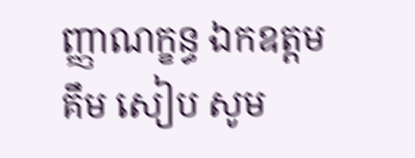ញ្ញាណក្ខន្ធ ឯកឧត្តម គឹម សៀប សូម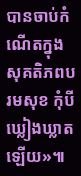បានចាប់កំណើតក្នុងសុគតិភពបរមសុខ កុំបីឃ្លៀងឃ្លាតឡើយ»៕